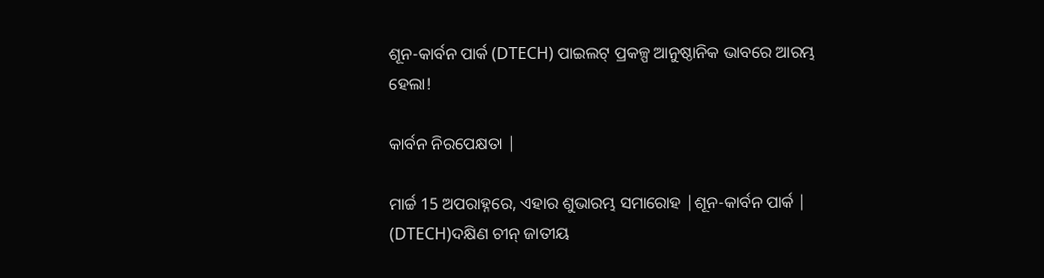ଶୂନ-କାର୍ବନ ପାର୍କ (DTECH) ପାଇଲଟ୍ ପ୍ରକଳ୍ପ ଆନୁଷ୍ଠାନିକ ଭାବରେ ଆରମ୍ଭ ହେଲା!

କାର୍ବନ ନିରପେକ୍ଷତା |

ମାର୍ଚ୍ଚ 15 ଅପରାହ୍ନରେ, ଏହାର ଶୁଭାରମ୍ଭ ସମାରୋହ |ଶୂନ-କାର୍ବନ ପାର୍କ | (DTECH)ଦକ୍ଷିଣ ଚୀନ୍ ଜାତୀୟ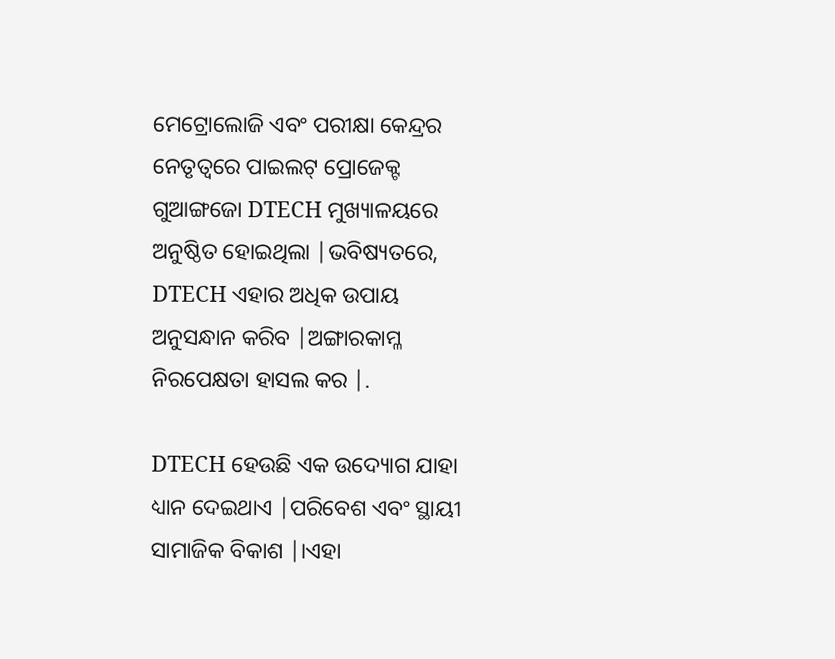ମେଟ୍ରୋଲୋଜି ଏବଂ ପରୀକ୍ଷା କେନ୍ଦ୍ରର ନେତୃତ୍ୱରେ ପାଇଲଟ୍ ପ୍ରୋଜେକ୍ଟ ଗୁଆଙ୍ଗଜୋ DTECH ମୁଖ୍ୟାଳୟରେ ଅନୁଷ୍ଠିତ ହୋଇଥିଲା |ଭବିଷ୍ୟତରେ, DTECH ଏହାର ଅଧିକ ଉପାୟ ଅନୁସନ୍ଧାନ କରିବ |ଅଙ୍ଗାରକାମ୍ଳ ନିରପେକ୍ଷତା ହାସଲ କର |.

DTECH ହେଉଛି ଏକ ଉଦ୍ୟୋଗ ଯାହା ଧ୍ୟାନ ଦେଇଥାଏ |ପରିବେଶ ଏବଂ ସ୍ଥାୟୀ ସାମାଜିକ ବିକାଶ |।ଏହା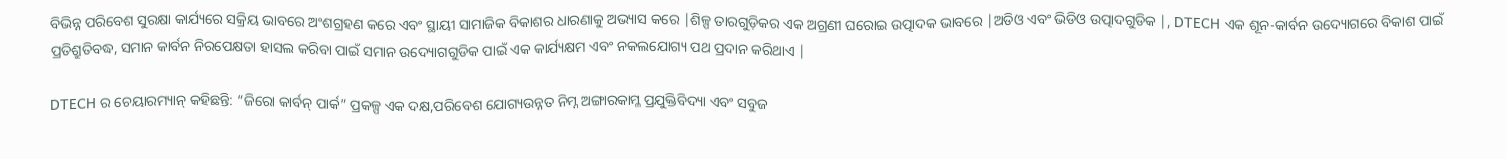ବିଭିନ୍ନ ପରିବେଶ ସୁରକ୍ଷା କାର୍ଯ୍ୟରେ ସକ୍ରିୟ ଭାବରେ ଅଂଶଗ୍ରହଣ କରେ ଏବଂ ସ୍ଥାୟୀ ସାମାଜିକ ବିକାଶର ଧାରଣାକୁ ଅଭ୍ୟାସ କରେ |ଶିଳ୍ପ ତାରଗୁଡ଼ିକର ଏକ ଅଗ୍ରଣୀ ଘରୋଇ ଉତ୍ପାଦକ ଭାବରେ |ଅଡିଓ ଏବଂ ଭିଡିଓ ଉତ୍ପାଦଗୁଡିକ |, DTECH ଏକ ଶୂନ-କାର୍ବନ ଉଦ୍ୟୋଗରେ ବିକାଶ ପାଇଁ ପ୍ରତିଶ୍ରୁତିବଦ୍ଧ, ସମାନ କାର୍ବନ ନିରପେକ୍ଷତା ହାସଲ କରିବା ପାଇଁ ସମାନ ଉଦ୍ୟୋଗଗୁଡିକ ପାଇଁ ଏକ କାର୍ଯ୍ୟକ୍ଷମ ଏବଂ ନକଲଯୋଗ୍ୟ ପଥ ପ୍ରଦାନ କରିଥାଏ |

DTECH ର ଚେୟାରମ୍ୟାନ୍ କହିଛନ୍ତି: “ଜିରୋ କାର୍ବନ୍ ପାର୍କ” ପ୍ରକଳ୍ପ ଏକ ଦକ୍ଷ,ପରିବେଶ ଯୋଗ୍ୟଉନ୍ନତ ନିମ୍ନ ଅଙ୍ଗାରକାମ୍ଳ ପ୍ରଯୁକ୍ତିବିଦ୍ୟା ଏବଂ ସବୁଜ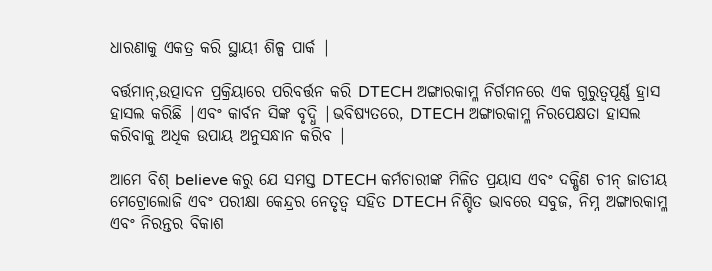ଧାରଣାକୁ ଏକତ୍ର କରି ସ୍ଥାୟୀ ଶିଳ୍ପ ପାର୍କ |

ବର୍ତ୍ତମାନ୍,ଉତ୍ପାଦନ ପ୍ରକ୍ରିୟାରେ ପରିବର୍ତ୍ତନ କରି DTECH ଅଙ୍ଗାରକାମ୍ଳ ନିର୍ଗମନରେ ଏକ ଗୁରୁତ୍ୱପୂର୍ଣ୍ଣ ହ୍ରାସ ହାସଲ କରିଛି |ଏବଂ କାର୍ବନ ସିଙ୍କ ବୃଦ୍ଧି |ଭବିଷ୍ୟତରେ, DTECH ଅଙ୍ଗାରକାମ୍ଳ ନିରପେକ୍ଷତା ହାସଲ କରିବାକୁ ଅଧିକ ଉପାୟ ଅନୁସନ୍ଧାନ କରିବ |

ଆମେ ବିଶ୍ believe କରୁ ଯେ ସମସ୍ତ DTECH କର୍ମଚାରୀଙ୍କ ମିଳିତ ପ୍ରୟାସ ଏବଂ ଦକ୍ଷିଣ ଚୀନ୍ ଜାତୀୟ ମେଟ୍ରୋଲୋଜି ଏବଂ ପରୀକ୍ଷା କେନ୍ଦ୍ରର ନେତୃତ୍ୱ ସହିତ DTECH ନିଶ୍ଚିତ ଭାବରେ ସବୁଜ, ନିମ୍ନ ଅଙ୍ଗାରକାମ୍ଳ ଏବଂ ନିରନ୍ତର ବିକାଶ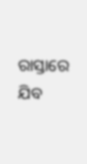ରାସ୍ତାରେ ଯିବ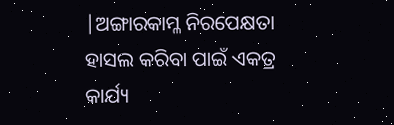|ଅଙ୍ଗାରକାମ୍ଳ ନିରପେକ୍ଷତା ହାସଲ କରିବା ପାଇଁ ଏକତ୍ର କାର୍ଯ୍ୟ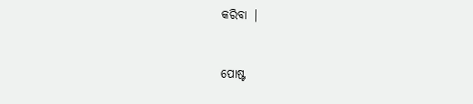କରିବା |


ପୋଷ୍ଟ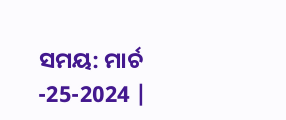ସମୟ: ମାର୍ଚ -25-2024 |